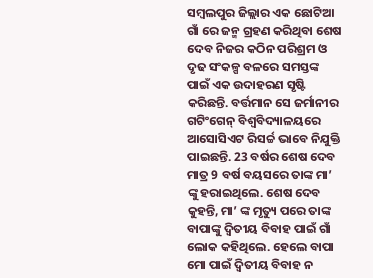ସମ୍ବଲପୁର ଜିଲ୍ଲାର ଏକ ଛୋଟିଆ ଗାଁ ରେ ଜନ୍ମ ଗ୍ରହଣ କରିଥିବା ଶେଷ ଦେବ ନିଜର କଠିନ ପରିଶ୍ରମ ଓ ଦୃଢ ସଂକଳ୍ପ ବଳରେ ସମସ୍ତଙ୍କ ପାଇଁ ଏକ ଉଦାହରଣ ସୃଷ୍ଟି କରିଛନ୍ତି. ବର୍ତ୍ତମାନ ସେ ଜର୍ମାନୀର ଗଟିଂଗେନ୍ ବିଶ୍ୱବିଦ୍ୟାଳୟରେ ଆସୋସିଏଟ ରିସର୍ଚ୍ଚ ଭାବେ ନିଯୁକ୍ତି ପାଇଛନ୍ତି. 23 ବର୍ଷର ଶେଷ ଦେବ ମାତ୍ର 9 ବର୍ଷ ବୟସରେ ତାଙ୍କ ମା’ ଙ୍କୁ ହରାଇଥିଲେ. ଶେଷ ଦେବ କୁହନ୍ତି, ମା’ ଙ୍କ ମୃତ୍ୟୁ ପରେ ତାଙ୍କ ବାପାଙ୍କୁ ଦ୍ୱିତୀୟ ବିବାହ ପାଇଁ ଗାଁ ଲୋକ କହିଥିଲେ. ହେଲେ ବାପା ମୋ ପାଇଁ ଦ୍ୱିତୀୟ ବିବାହ ନ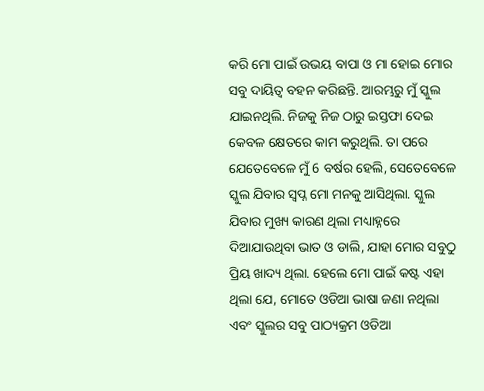କରି ମୋ ପାଇଁ ଉଭୟ ବାପା ଓ ମା ହୋଇ ମୋର ସବୁ ଦାୟିତ୍ୱ ବହନ କରିଛନ୍ତି. ଆରମ୍ଭରୁ ମୁଁ ସ୍କୁଲ ଯାଇନଥିଲି. ନିଜକୁ ନିଜ ଠାରୁ ଇସ୍ତଫା ଦେଇ କେବଳ କ୍ଷେତରେ କାମ କରୁଥିଲି. ତା ପରେ ଯେତେବେଳେ ମୁଁ 6 ବର୍ଷର ହେଲି, ସେତେବେଳେ ସ୍କୁଲ ଯିବାର ସ୍ୱପ୍ନ ମୋ ମନକୁ ଆସିଥିଲା. ସ୍କୁଲ ଯିବାର ମୁଖ୍ୟ କାରଣ ଥିଲା ମଧ୍ୟାହ୍ନରେ ଦିଆଯାଉଥିବା ଭାତ ଓ ଡାଲି, ଯାହା ମୋର ସବୁଠୁ ପ୍ରିୟ ଖାଦ୍ୟ ଥିଲା. ହେଲେ ମୋ ପାଇଁ କଷ୍ଟ ଏହା ଥିଲା ଯେ, ମୋତେ ଓଡିଆ ଭାଷା ଜଣା ନଥିଲା ଏବଂ ସ୍କୁଲର ସବୁ ପାଠ୍ୟକ୍ରମ ଓଡିଆ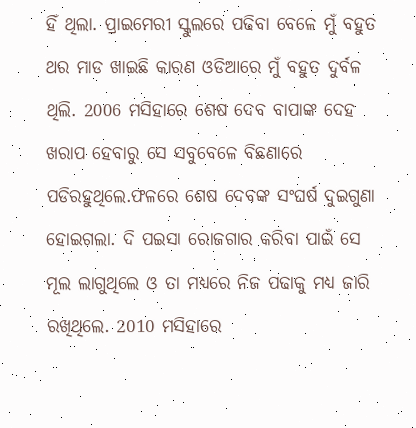ହିଁ ଥିଲା. ପ୍ରାଇମେରୀ ସ୍କୁଲରେ ପଢିବା ବେଳେ ମୁଁ ବହୁତ ଥର ମାଡ ଖାଇଛି କାରଣ ଓଡିଆରେ ମୁଁ ବହୁତ ଦୁର୍ବଳ ଥିଲି. 2006 ମସିହାରେ ଶେଷ ଦେବ ବାପାଙ୍କ ଦେହ ଖରାପ ହେବାରୁ ସେ ସବୁବେଳେ ବିଛଣାରେ ପଡିରହୁଥିଲେ.ଫଳରେ ଶେଷ ଦେବଙ୍କ ସଂଘର୍ଷ ଦୁଇଗୁଣା ହୋଇଗଲା. ଦି ପଇସା ରୋଜଗାର କରିବା ପାଇଁ ସେ ମୂଲ ଲାଗୁଥିଲେ ଓ ତା ମଧ୍ୟରେ ନିଜ ପଢାକୁ ମଧ୍ୟ ଜାରି ରଖିଥିଲେ. 2010 ମସିହାରେ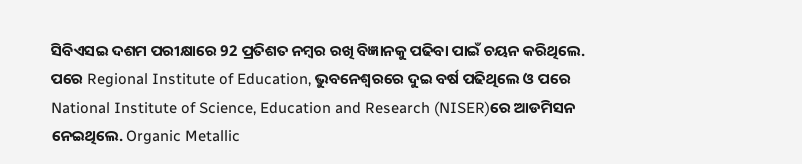ସିବିଏସଇ ଦଶମ ପରୀକ୍ଷାରେ 92 ପ୍ରତିଶତ ନମ୍ବର ରଖି ବିଜ୍ଞାନକୁ ପଢିବା ପାଇଁ ଚୟନ କରିଥିଲେ. ପରେ Regional Institute of Education, ଭୁବନେଶ୍ୱରରେ ଦୁଇ ବର୍ଷ ପଢିଥିଲେ ଓ ପରେ National Institute of Science, Education and Research (NISER)ରେ ଆଡମିସନ ନେଇଥିଲେ. Organic Metallic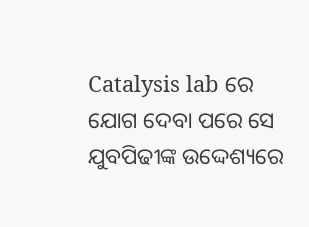Catalysis lab ରେ ଯୋଗ ଦେବା ପରେ ସେ ଯୁବପିଢୀଙ୍କ ଉଦ୍ଦେଶ୍ୟରେ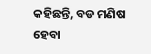କହିଛନ୍ତି, ବଡ ମଣିଷ ହେବା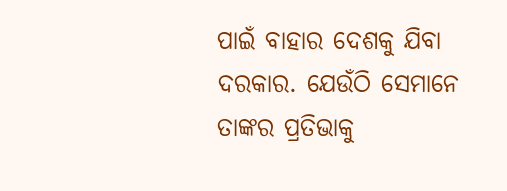ପାଇଁ ବାହାର ଦେଶକୁ ଯିବା ଦରକାର. ଯେଉଁଠି ସେମାନେ ତାଙ୍କର ପ୍ରତିଭାକୁ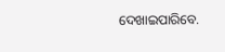ଦେଖାଇପାରିବେ.